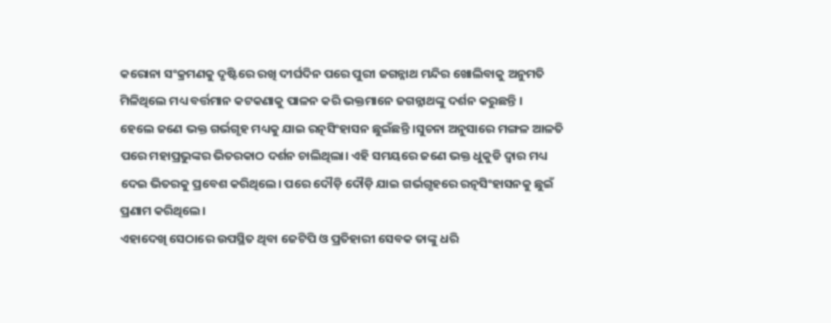କରୋନା ସଂକ୍ରମଣକୁ ଦୃଷ୍ଟିରେ ରଖି ଦୀର୍ଘଦିନ ପରେ ପୁରୀ ଜଗନ୍ନାଥ ମନ୍ଦିର ଖୋଲିବାକୁ ଅନୁମତି ମିଳିଥିଲେ ମଧ୍ୟ ବର୍ତ୍ତମାନ କଟକଣାକୁ ପାଳନ କରି ଭକ୍ତମାନେ ଜଗନ୍ନାଥଙ୍କୁ ଦର୍ଶନ କରୁଛନ୍ତି ।
ହେଲେ ଜଣେ ଭକ୍ତ ଗର୍ଭଗୃହ ମଧ୍ୟକୁ ଯାଇ ରତ୍ନସିଂହାସନ ଛୁଇଁଛନ୍ତି ।ସୁଚନା ଅନୁସାରେ ମଙ୍ଗଳ ଆଳତି ପରେ ମହାପ୍ରଭୁଙ୍କର ଭିତରକାଠ ଦର୍ଶନ ଚାଲିଥିଲା। ଏହି ସମୟରେ ଜଣେ ଭକ୍ତ ଧୁକୁଡି ଦ୍ବାର ମଧ୍ୟ ଦେଇ ଭିତରକୁ ପ୍ରବେଶ କରିଥିଲେ। ପରେ ଦୌଡ଼ି ଦୌଡ଼ି ଯାଇ ଗର୍ଭଗୃହରେ ରତ୍ନସିଂହାସନକୁ ଛୁଇଁ ପ୍ରଣାମ କରିଥିଲେ।
ଏହାଦେଖି ସେଠାରେ ଉପସ୍ଥିତ ଥିବା ଜେଟିପି ଓ ପ୍ରତିହାରୀ ସେବକ ତାଙ୍କୁ ଧରି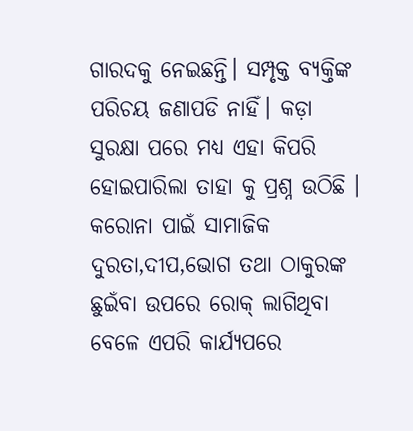ଗାରଦକୁ ନେଇଛନ୍ତି। ସମ୍ପୃକ୍ତ ବ୍ୟକ୍ତିଙ୍କ ପରିଚୟ ଜଣାପଡି ନାହିଁ। କଡ଼ା ସୁରକ୍ଷା ପରେ ମଧ୍ୟ ଏହା କିପରି ହୋଇପାରିଲା ତାହା କୁ ପ୍ରଶ୍ନ ଉଠିଛି । କରୋନା ପାଇଁ ସାମାଜିକ ଦୁରତା,ଦୀପ,ଭୋଗ ତଥା ଠାକୁରଙ୍କ ଛୁଇଁବା ଉପରେ ରୋକ୍ ଲାଗିଥିବା ବେଳେ ଏପରି କାର୍ଯ୍ୟପରେ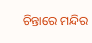ଚିନ୍ତାରେ ମନ୍ଦିର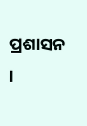ପ୍ରଶାସନ ।